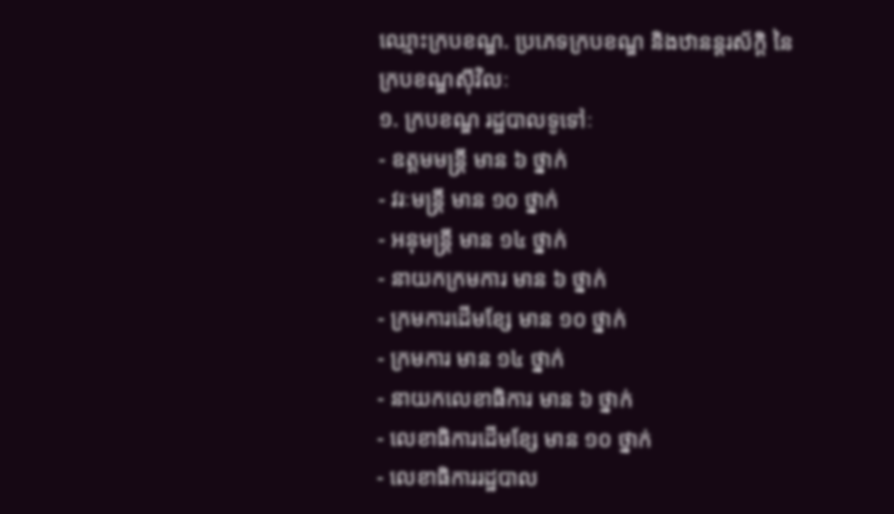ឈ្មោះក្របខណ្ឌ. ប្រភេទក្របខណ្ឌ និងឋានន្ដរស័ក្ដិ នៃក្របខណ្ឌស៊ីវិលៈ
១. ក្របខណ្ឌ រដ្ឋបាលទូទៅៈ
- ឧត្តមមន្រ្ដី មាន ៦ ថ្នាក់
- វរៈមន្រ្ដី មាន ១០ ថ្នាក់
- អនុមន្រ្ដី មាន ១៤ ថ្នាក់
- នាយកក្រមការ មាន ៦ ថ្នាក់
- ក្រមការដើមខ្សែ មាន ១០ ថ្នាក់
- ក្រមការ មាន ១៤ ថ្នាក់
- នាយកលេខាធិការ មាន ៦ ថ្នាក់
- លេខាធិការដើមខ្សែ មាន ១០ ថ្នាក់
- លេខាធិការរដ្ឋបាល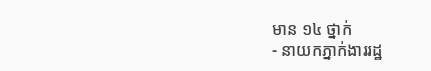មាន ១៤ ថ្នាក់
- នាយកភ្នាក់ងាររដ្ឋ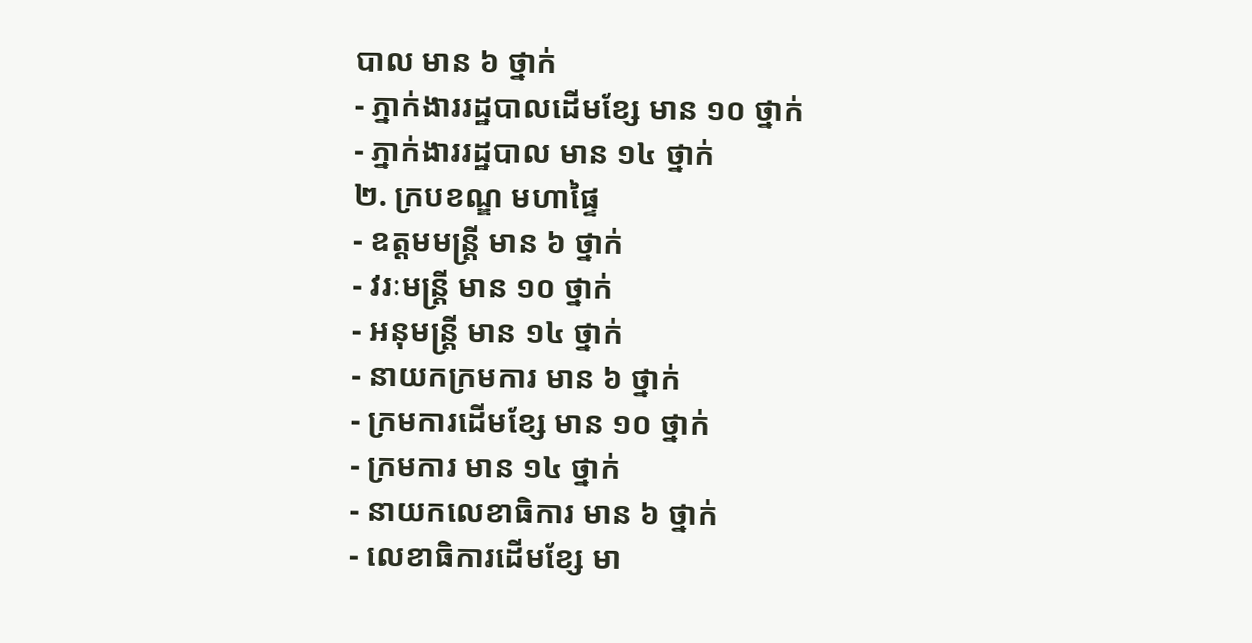បាល មាន ៦ ថ្នាក់
- ភ្នាក់ងាររដ្ឋបាលដើមខ្សែ មាន ១០ ថ្នាក់
- ភ្នាក់ងាររដ្ឋបាល មាន ១៤ ថ្នាក់
២. ក្របខណ្ឌ មហាផ្ទៃ
- ឧត្តមមន្រ្ដី មាន ៦ ថ្នាក់
- វរៈមន្រ្ដី មាន ១០ ថ្នាក់
- អនុមន្រ្ដី មាន ១៤ ថ្នាក់
- នាយកក្រមការ មាន ៦ ថ្នាក់
- ក្រមការដើមខ្សែ មាន ១០ ថ្នាក់
- ក្រមការ មាន ១៤ ថ្នាក់
- នាយកលេខាធិការ មាន ៦ ថ្នាក់
- លេខាធិការដើមខ្សែ មា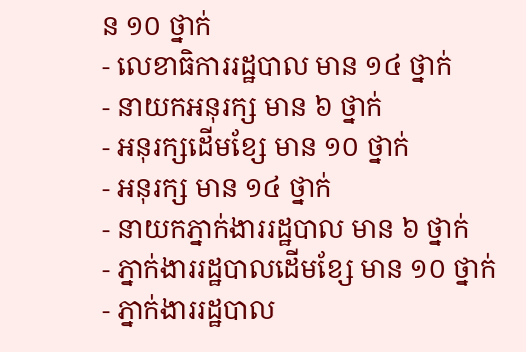ន ១០ ថ្នាក់
- លេខាធិការរដ្ឋបាល មាន ១៤ ថ្នាក់
- នាយកអនុរក្ស មាន ៦ ថ្នាក់
- អនុរក្សដើមខ្សែ មាន ១០ ថ្នាក់
- អនុរក្ស មាន ១៤ ថ្នាក់
- នាយកភ្នាក់ងាររដ្ឋបាល មាន ៦ ថ្នាក់
- ភ្នាក់ងាររដ្ឋបាលដើមខ្សែ មាន ១០ ថ្នាក់
- ភ្នាក់ងាររដ្ឋបាល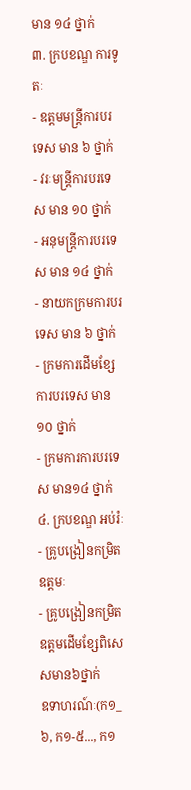មាន ១៤ ថ្នាក់
៣. ក្របខណ្ឌ ការទូតៈ
- ឧត្តមមន្រ្ដីការបរទេស មាន ៦ ថ្នាក់
- វរៈមន្រ្ដីការបរទេស មាន ១០ ថ្នាក់
- អនុមន្រ្ដីការបរទេស មាន ១៤ ថ្នាក់
- នាយកក្រមការបរទេស មាន ៦ ថ្នាក់
- ក្រមការដើមខ្សែការបរទេស មាន ១០ ថ្នាក់
- ក្រមការការបរទេស មាន១៤ ថ្នាក់
៤. ក្របខណ្ឌ អប់រំៈ
- គ្រូបង្រៀនកម្រិតឧត្តមៈ
- គ្រូបង្រៀនកម្រិតឧត្តមដើមខ្សែពិសេសមាន៦ថ្នាក់
ឧទាហរណ៍ៈ(ក១_៦, ក១-៥..., ក១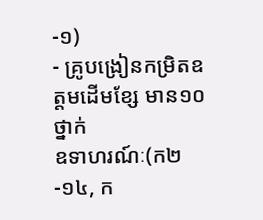-១)
- គ្រូបង្រៀនកម្រិតឧត្តមដើមខ្សែ មាន១០ថ្នាក់
ឧទាហរណ៍ៈ(ក២-១៤, ក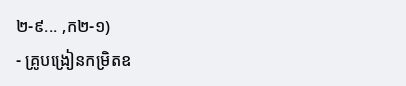២-៩... ,ក២-១)
- គ្រូបង្រៀនកម្រិតឧ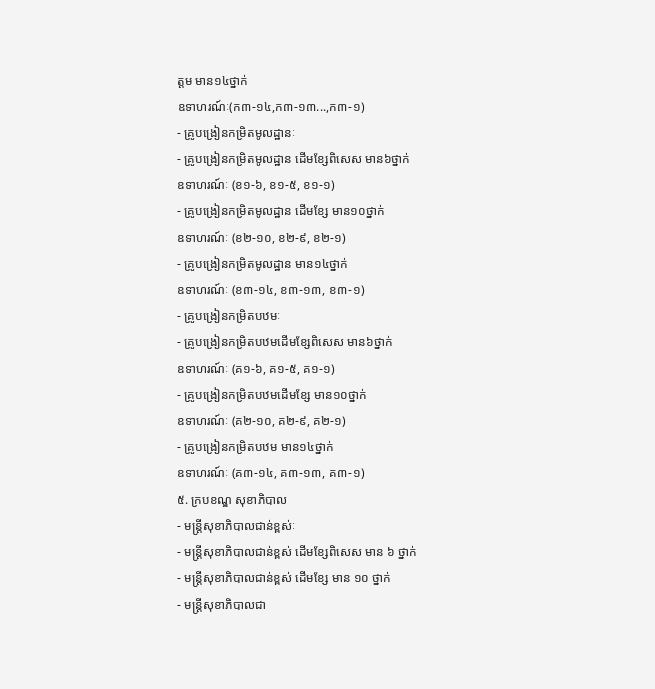ត្តម មាន១៤ថ្នាក់
ឧទាហរណ៍ៈ(ក៣-១៤,ក៣-១៣...,ក៣-១)
- គ្រូបង្រៀនកម្រិតមូលដ្ឋានៈ
- គ្រូបង្រៀនកម្រិតមូលដ្ឋាន ដើមខ្សែពិសេស មាន៦ថ្នាក់
ឧទាហរណ៍ៈ (ខ១-៦, ខ១-៥, ខ១-១)
- គ្រូបង្រៀនកម្រិតមូលដ្ឋាន ដើមខ្សែ មាន១០ថ្នាក់
ឧទាហរណ៍ៈ (ខ២-១០, ខ២-៩, ខ២-១)
- គ្រូបង្រៀនកម្រិតមូលដ្ឋាន មាន១៤ថ្នាក់
ឧទាហរណ៍ៈ (ខ៣-១៤, ខ៣-១៣, ខ៣-១)
- គ្រូបង្រៀនកម្រិតបឋមៈ
- គ្រូបង្រៀនកម្រិតបឋមដើមខ្សែពិសេស មាន៦ថ្នាក់
ឧទាហរណ៍ៈ (គ១-៦, គ១-៥, គ១-១)
- គ្រូបង្រៀនកម្រិតបឋមដើមខ្សែ មាន១០ថ្នាក់
ឧទាហរណ៍ៈ (គ២-១០, គ២-៩, គ២-១)
- គ្រូបង្រៀនកម្រិតបឋម មាន១៤ថ្នាក់
ឧទាហរណ៍ៈ (គ៣-១៤, គ៣-១៣, គ៣-១)
៥. ក្របខណ្ឌ សុខាភិបាល
- មន្រ្ដីសុខាភិបាលជាន់ខ្ពស់ៈ
- មន្រ្ដីសុខាភិបាលជាន់ខ្ពស់ ដើមខ្សែពិសេស មាន ៦ ថ្នាក់
- មន្រ្ដីសុខាភិបាលជាន់ខ្ពស់ ដើមខ្សែ មាន ១០ ថ្នាក់
- មន្រ្ដីសុខាភិបាលជា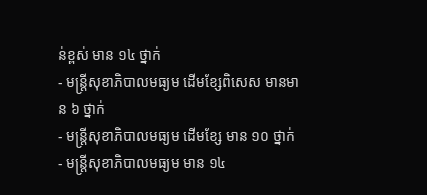ន់ខ្ពស់ មាន ១៤ ថ្នាក់
- មន្រ្ដីសុខាភិបាលមធ្យម ដើមខ្សែពិសេស មានមាន ៦ ថ្នាក់
- មន្រ្ដីសុខាភិបាលមធ្យម ដើមខ្សែ មាន ១០ ថ្នាក់
- មន្រ្ដីសុខាភិបាលមធ្យម មាន ១៤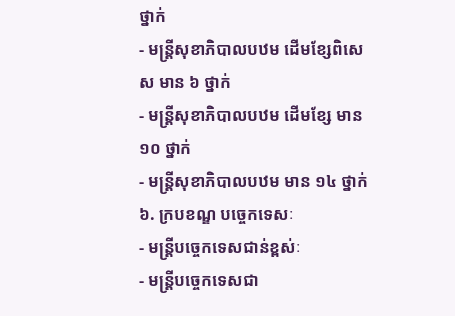ថ្នាក់
- មន្រ្ដីសុខាភិបាលបឋម ដើមខ្សែពិសេស មាន ៦ ថ្នាក់
- មន្រ្ដីសុខាភិបាលបឋម ដើមខ្សែ មាន ១០ ថ្នាក់
- មន្រ្ដីសុខាភិបាលបឋម មាន ១៤ ថ្នាក់
៦. ក្របខណ្ឌ បច្ចេកទេសៈ
- មន្រ្ដីបច្ចេកទេសជាន់ខ្ពស់ៈ
- មន្រ្ដីបច្ចេកទេសជា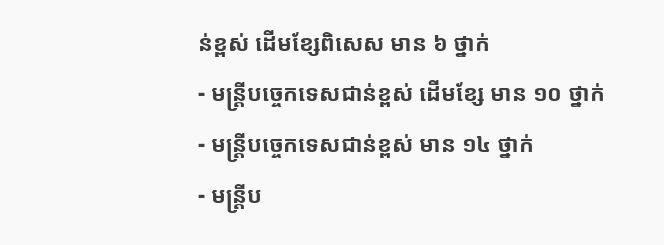ន់ខ្ពស់ ដើមខ្សែពិសេស មាន ៦ ថ្នាក់
- មន្រ្ដីបច្ចេកទេសជាន់ខ្ពស់ ដើមខ្សែ មាន ១០ ថ្នាក់
- មន្រ្ដីបច្ចេកទេសជាន់ខ្ពស់ មាន ១៤ ថ្នាក់
- មន្រ្ដីប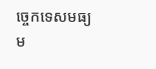ច្ចេកទេសមធ្យម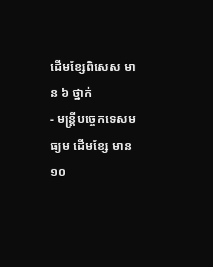ដើមខ្សែពិសេស មាន ៦ ថ្នាក់
- មន្រ្ដីបច្ចេកទេសមធ្យម ដើមខ្សែ មាន ១០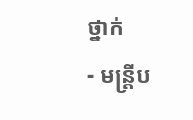ថ្នាក់
- មន្រ្ដីប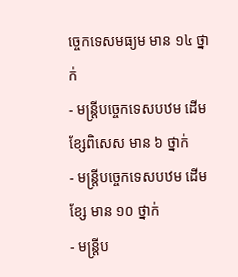ច្ចេកទេសមធ្យម មាន ១៤ ថ្នាក់
- មន្រ្ដីបច្ចេកទេសបឋម ដើមខ្សែពិសេស មាន ៦ ថ្នាក់
- មន្រ្ដីបច្ចេកទេសបឋម ដើមខ្សែ មាន ១០ ថ្នាក់
- មន្រ្ដីប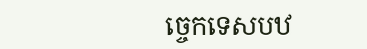ច្ចេកទេសបឋ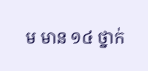ម មាន ១៤ ថ្នាក់